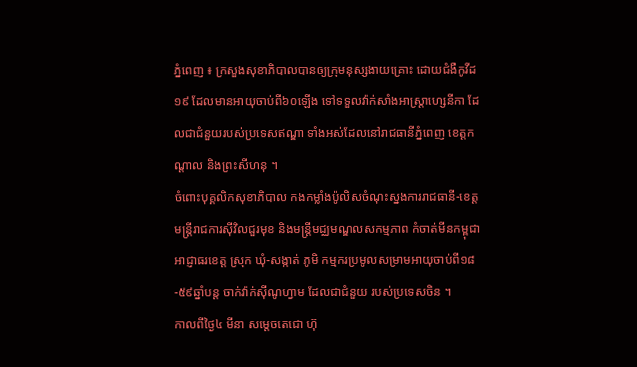ភ្នំពេញ ៖ ក្រសួងសុខាភិបាលបានឲ្យក្រុមនុស្សងាយគ្រោះ ដោយជំងឺកូវីដ១៩ ដែលមានអាយុចាប់ពី៦០ឡើង ទៅទទួលវ៉ាក់សាំងអាស្រ្តាហ្សេនីកា ដែលជាជំនួយរបស់ប្រទេសឥណ្ឌា ទាំងអស់ដែលនៅរាជធានីភ្នំពេញ ខេត្តកណ្តាល និងព្រះសីហនុ ។
ចំពោះបុគ្គលិកសុខាភិបាល កងកម្លាំងប៉ូលិសចំណុះស្នងការរាជធានី-ខេត្ត មន្រ្តីរាជការស៊ីវិលជួរមុខ និងមន្រ្តីមជ្ឈមណ្ឌលសកម្មភាព កំចាត់មីនកម្ពុជា អាជ្ញាធរខេត្ត ស្រុក ឃុំ-សង្កាត់ ភូមិ កម្មករប្រមូលសម្រាមអាយុចាប់ពី១៨-៥៩ឆ្នាំបន្ត ចាក់វ៉ាក់ស៊ីណូហ្វាម ដែលជាជំនួយ របស់ប្រទេសចិន ។
កាលពីថ្ងៃ៤ មីនា សម្តេចតេជោ ហ៊ុ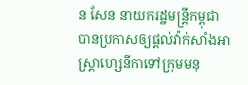ន សែន នាយករដ្ឋមន្រ្តីកម្ពុជា បានប្រកាសឲ្យផ្តល់វ៉ាក់សាំងអាស្រ្តាហ្សេនីកាទៅក្រុមមនុ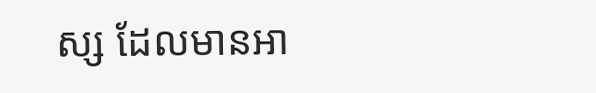ស្ស ដែលមានអា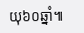យុ៦០ឆ្នាំ៕